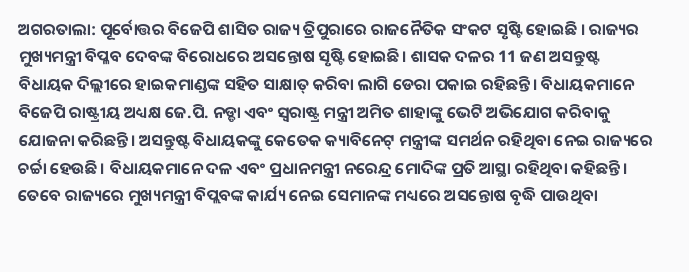ଅଗରତାଲା: ପୂର୍ବୋତ୍ତର ବିଜେପି ଶାସିତ ରାଜ୍ୟ ତ୍ରିପୁରାରେ ରାଜନୈତିକ ସଂକଟ ସୃଷ୍ଟି ହୋଇଛି । ରାଜ୍ୟର ମୁଖ୍ୟମନ୍ତ୍ରୀ ବିପ୍ଳବ ଦେବଙ୍କ ବିରୋଧରେ ଅସନ୍ତୋଷ ସୃଷ୍ଟି ହୋଇଛି। ଶାସକ ଦଳର 11 ଜଣ ଅସନ୍ତୁଷ୍ଟ ବିଧାୟକ ଦିଲ୍ଲୀରେ ହାଇକମାଣ୍ଡଙ୍କ ସହିତ ସାକ୍ଷାତ୍ କରିବା ଲାଗି ଡେରା ପକାଇ ରହିଛନ୍ତି। ବିଧାୟକମାନେ ବିଜେପି ରାଷ୍ଟ୍ରୀୟ ଅଧ୍ୟକ୍ଷ ଜେ.ପି. ନଡ୍ଡା ଏବଂ ସ୍ବରାଷ୍ଟ୍ର ମନ୍ତ୍ରୀ ଅମିତ ଶାହାଙ୍କୁ ଭେଟି ଅଭିଯୋଗ କରିବାକୁ ଯୋଜନା କରିଛନ୍ତି। ଅସନ୍ତୁଷ୍ଟ ବିଧାୟକଙ୍କୁ କେତେକ କ୍ୟାବିନେଟ୍ ମନ୍ତ୍ରୀଙ୍କ ସମର୍ଥନ ରହିଥିବା ନେଇ ରାଜ୍ୟରେ ଚର୍ଚ୍ଚା ହେଉଛି। ବିଧାୟକମାନେ ଦଳ ଏବଂ ପ୍ରଧାନମନ୍ତ୍ରୀ ନରେନ୍ଦ୍ର ମୋଦିଙ୍କ ପ୍ରତି ଆସ୍ଥା ରହିଥିବା କହିଛନ୍ତି। ତେବେ ରାଜ୍ୟରେ ମୁଖ୍ୟମନ୍ତ୍ରୀ ବିପ୍ଲବଙ୍କ କାର୍ଯ୍ୟ ନେଇ ସେମାନଙ୍କ ମଧ୍ୟରେ ଅସନ୍ତୋଷ ବୃଦ୍ଧି ପାଉଥିବା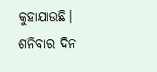କୁହାଯାଉଛି।
ଶନିବାର ଦିନ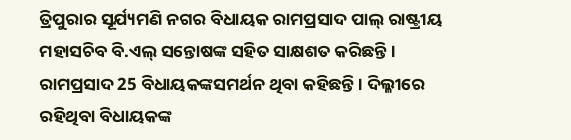ତ୍ରିପୁରାର ସୂର୍ଯ୍ୟମଣି ନଗର ବିଧାୟକ ରାମପ୍ରସାଦ ପାଲ୍ ରାଷ୍ଟ୍ରୀୟ ମହାସଚିବ ବି.ଏଲ୍ ସନ୍ତୋଷଙ୍କ ସହିତ ସାକ୍ଷଶତ କରିଛନ୍ତି । ରାମପ୍ରସାଦ 25 ବିଧାୟକଙ୍କସମର୍ଥନ ଥିବା କହିଛନ୍ତି । ଦିଲ୍ଳୀରେ ରହିଥିବା ବିଧାୟକଙ୍କ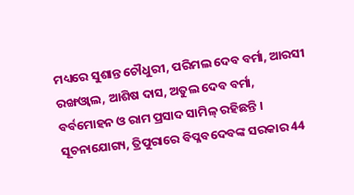ମଧ୍ୟରେ ସୁଶାନ୍ତ ଚୌଧୁରୀ, ପରିମଲ ଦେବ ବର୍ମା, ଆରସୀ ରଙ୍ଖଓ୍ବାଲ, ଆଶିଷ ଦାସ, ଅତୁଲ ଦେବ ବର୍ମା, ବର୍ବମୋହନ ଓ ରାମ ପ୍ରସାଦ ସାମିଳ୍ ରହିଛନ୍ତି ।
ସୂଚନାଯୋଗ୍ୟ, ତ୍ରିପୁରାରେ ବିପ୍ଳବଦେବଙ୍କ ସରକାର 44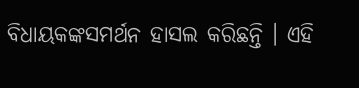ବିଧାୟକଙ୍କସମର୍ଥନ ହାସଲ କରିଛନ୍ତି । ଏହି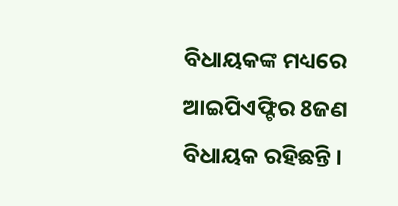ବିଧାୟକଙ୍କ ମଧ୍ୟରେ ଆଇପିଏଫ୍ଟିର 8ଜଣ ବିଧାୟକ ରହିଛନ୍ତି ।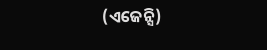(ଏଜେନ୍ସି)